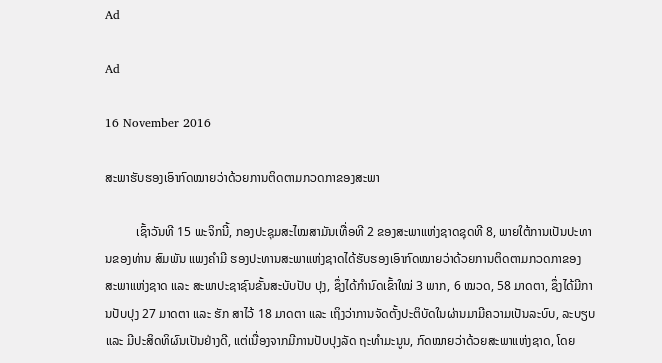Ad

Ad

16 November 2016

ສະພາຮັບຮອງເອົາກົດໝາຍວ່າດ້ວຍການຕິດຕາມກວດກາຂອງສະພາ

          ເຊົ້າວັນທີ 15 ພະຈິກນີ້, ກອງປະຊຸມສະໄໝສາມັນເທື່ອທີ 2 ຂອງສະພາແຫ່ງຊາດຊຸດທີ 8, ພາຍໃຕ້ການເປັນປະທານຂອງທ່ານ ສົມພັນ ແພງຄຳມີ ຮອງປະທານສະພາແຫ່ງຊາດໄດ້ຮັບຮອງເອົາກົດໝາຍວ່າດ້ວຍການຕິດຕາມກວດກາຂອງ ສະພາແຫ່ງຊາດ ແລະ ສະພາປະຊາຊົນຂັ້ນສະບັບປັບ ປຸງ, ຊຶ່ງໄດ້ກຳນົດເຂົ້າໃໝ່ 3 ພາກ, 6 ໝວດ, 58 ມາດຕາ, ຊຶ່ງໄດ້ມີການປັບປຸງ 27 ມາດຕາ ແລະ ຮັກ ສາໄວ້ 18 ມາດຕາ ແລະ ເຖິງວ່າການຈັດຕັ້ງປະຕິບັດໃນຜ່ານມາມີຄວາມເປັນລະບົບ, ລະບຽບ ແລະ ມີປະສິດທິຜົນເປັນຢ່າງດີ, ແຕ່ເນື່ອງຈາກມີການປັບປຸງລັດ ຖະທຳມະນູນ, ກົດໝາຍວ່າດ້ວຍສະພາແຫ່ງຊາດ, ໂດຍ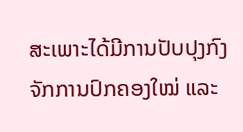ສະເພາະໄດ້ມີການປັບປຸງກົງ ຈັກການປົກຄອງໃໝ່ ແລະ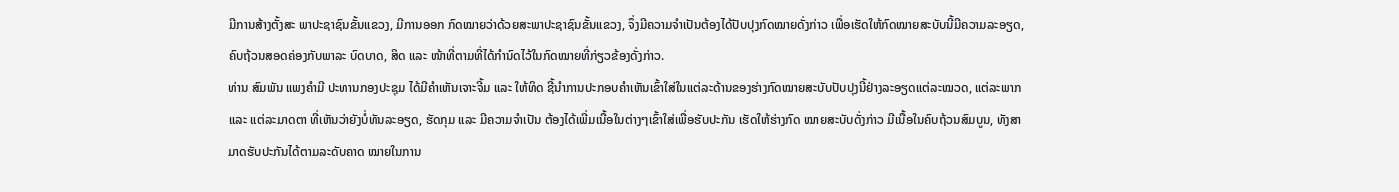ມີການສ້າງຕັ້ງສະ ພາປະຊາຊົນຂັ້ນແຂວງ, ມີການອອກ ກົດໝາຍວ່າດ້ວຍສະພາປະຊາຊົນຂັ້ນແຂວງ, ຈຶ່ງມີຄວາມຈຳເປັນຕ້ອງໄດ້ປັບປຸງກົດໝາຍດັ່ງກ່າວ ເພື່ອເຮັດໃຫ້ກົດໝາຍສະບັບນີ້ມີຄວາມລະອຽດ, ຄົບຖ້ວນສອດຄ່ອງກັບພາລະ ບົດບາດ, ສິດ ແລະ ໜ້າທີ່ຕາມທີ່ໄດ້ກຳນົດໄວ້ໃນກົດໝາຍທີ່ກ່ຽວຂ້ອງດັ່ງກ່າວ.
ທ່ານ ສົມພັນ ແພງຄຳມີ ປະທານກອງປະຊຸມ ໄດ້ມີຄຳເຫັນເຈາະຈີ້ມ ແລະ ໃຫ້ທິດ ຊີ້ນຳການປະກອບຄຳເຫັນເຂົ້າໃສ່ໃນແຕ່ລະດ້ານຂອງຮ່າງກົດໝາຍສະບັບປັບປຸງນີ້ຢ່າງລະອຽດແຕ່ລະໝວດ, ແຕ່ລະພາກ ແລະ ແຕ່ລະມາດຕາ ທີ່ເຫັນວ່າຍັງບໍ່ທັນລະອຽດ, ຮັດກຸມ ແລະ ມີຄວາມຈຳເປັນ ຕ້ອງໄດ້ເພີ່ມເນື້ອໃນຕ່າງໆເຂົ້າໃສ່ເພື່ອຮັບປະກັນ ເຮັດໃຫ້ຮ່າງກົດ ໝາຍສະບັບດັ່ງກ່າວ ມີເນື້ອໃນຄົບຖ້ວນສົມບູນ, ທັງສາມາດຮັບປະກັນໄດ້ຕາມລະດັບຄາດ ໝາຍໃນການ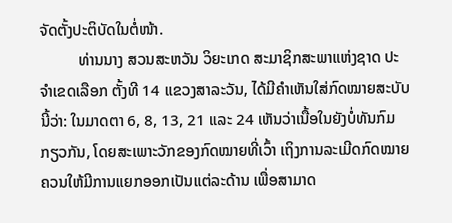ຈັດຕັ້ງປະຕິບັດໃນຕໍ່ໜ້າ.
          ທ່ານນາງ ສວນສະຫວັນ ວິຍະເກດ ສະມາຊິກສະພາແຫ່ງຊາດ ປະຈຳເຂດເລືອກ ຕັ້ງທີ 14 ແຂວງສາລະວັນ, ໄດ້ມີຄຳເຫັນໃສ່ກົດໝາຍສະບັບນີ້ວ່າ: ໃນມາດຕາ 6, 8, 13, 21 ແລະ 24 ເຫັນວ່າເນື້ອໃນຍັງບໍ່ທັນກົມກຽວກັນ, ໂດຍສະເພາະວັກຂອງກົດໝາຍທີ່ເວົ້າ ເຖິງການລະເມີດກົດໝາຍ ຄວນໃຫ້ມີການແຍກອອກເປັນແຕ່ລະດ້ານ ເພື່ອສາມາດ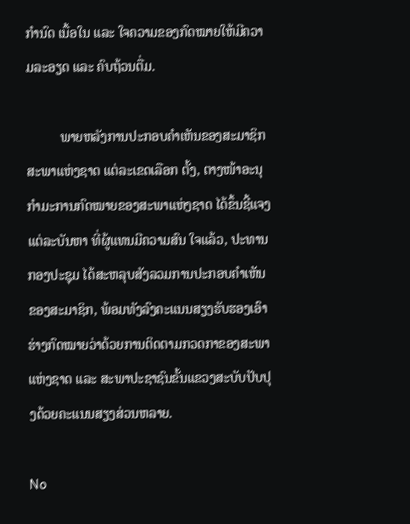ກຳນົດ ເນື້ອໃນ ແລະ ໃຈຄວາມຂອງກົດໝາຍໃຫ້ມີຄວາມລະອຽດ ແລະ ຄົບຖ້ວນຕື່ມ.

          ພາຍຫລັງການປະກອບຄຳເຫັນຂອງສະມາຊິກສະພາແຫ່ງຊາດ ແຕ່ລະເຂດເລືອກ ຕັ້ງ, ຕາງໜ້າອະນຸກຳມະການກົດໝາຍຂອງສະພາແຫ່ງຊາດ ໄດ້ຂຶ້ນຊີ້ແຈງແຕ່ລະບັນຫາ ທີ່ຜູ້ແທນມີຄວາມສົນ ໃຈແລ້ວ, ປະທານກອງປະຊຸມ ໄດ້ສະຫລຸບສັງລວມການປະກອບຄຳເຫັນຂອງສະມາຊິກ, ພ້ອມທັງລົງຄະແນນສຽງຮັບຮອງເອົາຮ່າງກົດໝາຍວ່າດ້ວຍການຕິດຕາມກວດກາຂອງສະພາແຫ່ງຊາດ ແລະ ສະພາປະຊາຊົນຂັ້ນແຂວງສະບັບປັບປຸງດ້ວຍຄະແນນສຽງສ່ວນຫລາຍ.

No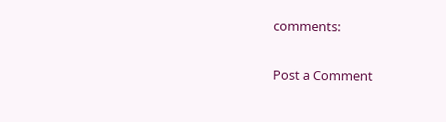comments:

Post a Comment